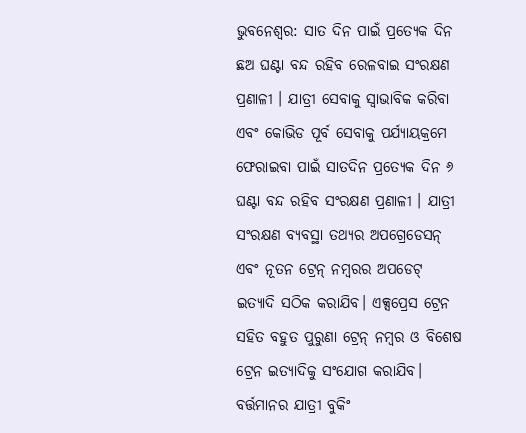ଭୁବନେଶ୍ବର: ସାତ ଦିନ ପାଇଁ ପ୍ରତ୍ୟେକ ଦିନ ଛଅ ଘଣ୍ଟା ବନ୍ଦ ରହିବ ରେଳବାଇ ସଂରକ୍ଷଣ ପ୍ରଣାଳୀ । ଯାତ୍ରୀ ସେବାକୁ ସ୍ୱାଭାବିକ କରିବା ଏବଂ କୋଭିଡ ପୂର୍ବ ସେବାକୁ ପର୍ଯ୍ୟାୟକ୍ରମେ ଫେରାଇବା ପାଇଁ ସାତଦିନ ପ୍ରତ୍ୟେକ ଦିନ ୬ ଘଣ୍ଟା ବନ୍ଦ ରହିବ ସଂରକ୍ଷଣ ପ୍ରଣାଳୀ । ଯାତ୍ରୀ ସଂରକ୍ଷଣ ବ୍ୟବସ୍ଥା ତଥ୍ୟର ଅପଗ୍ରେଡେସନ୍ ଏବଂ ନୂତନ ଟ୍ରେନ୍ ନମ୍ବରର ଅପଡେଟ୍ ଇତ୍ୟାଦି ସଠିକ କରାଯିବ। ଏକ୍ସପ୍ରେସ ଟ୍ରେନ ସହିତ ବହୁତ ପୁରୁଣା ଟ୍ରେନ୍ ନମ୍ବର ଓ ବିଶେଷ ଟ୍ରେନ ଇତ୍ୟାଦିକୁ ସଂଯୋଗ କରାଯିବ।
ବର୍ତ୍ତମାନର ଯାତ୍ରୀ ବୁକିଂ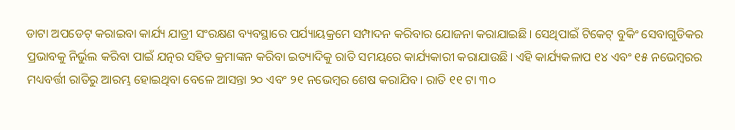ଡାଟା ଅପଡେଟ୍ କରାଇବା କାର୍ଯ୍ୟ ଯାତ୍ରୀ ସଂରକ୍ଷଣ ବ୍ୟବସ୍ଥାରେ ପର୍ଯ୍ୟାୟକ୍ରମେ ସମ୍ପାଦନ କରିବାର ଯୋଜନା କରାଯାଇଛି। ସେଥିପାଇଁ ଟିକେଟ୍ ବୁକିଂ ସେବାଗୁଡିକର ପ୍ରଭାବକୁ ନିର୍ଭୁଲ କରିବା ପାଇଁ ଯତ୍ନର ସହିତ କ୍ରମାଙ୍କନ କରିବା ଇତ୍ୟାଦିକୁ ରାତି ସମୟରେ କାର୍ଯ୍ୟକାରୀ କରାଯାଉଛି। ଏହି କାର୍ଯ୍ୟକଳାପ ୧୪ ଏବଂ ୧୫ ନଭେମ୍ବରର ମଧ୍ୟବର୍ତ୍ତୀ ରାତିରୁ ଆରମ୍ଭ ହୋଇଥିବା ବେଳେ ଆସନ୍ତା ୨୦ ଏବଂ ୨୧ ନଭେମ୍ବର ଶେଷ କରାଯିବ। ରାତି ୧୧ ଟା ୩୦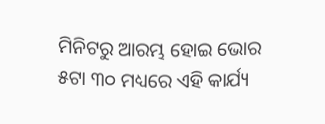ମିନିଟରୁ ଆରମ୍ଭ ହୋଇ ଭୋର ୫ଟା ୩୦ ମଧ୍ୟରେ ଏହି କାର୍ଯ୍ୟ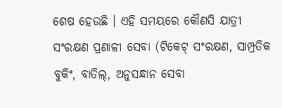ଶେଷ ହେଉଛି । ଏହି ସମୟରେ କୌଣସି ଯାତ୍ରୀ ସଂରକ୍ଷଣ ପ୍ରଣାଳୀ ସେବା (ଟିକେଟ୍ ସଂରକ୍ଷଣ, ସାମ୍ପ୍ରତିକ ବୁକିଂ, ବାତିଲ୍, ଅନୁସନ୍ଧାନ ସେବା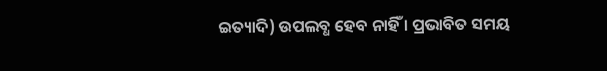ଇତ୍ୟାଦି) ଉପଲବ୍ଧ ହେବ ନାହିଁ । ପ୍ରଭାବିତ ସମୟ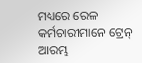ମଧ୍ୟରେ ରେଳ କର୍ମଚାରୀମାନେ ଟ୍ରେନ୍ ଆରମ୍ଭ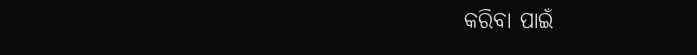କରିବା ପାଇଁ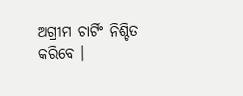ଅଗ୍ରୀମ ଚାର୍ଟିଂ ନିଶ୍ଚିତ କରିବେ ।